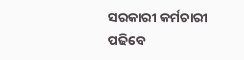ସରକାରୀ କର୍ମଚାରୀ ପଢିବେ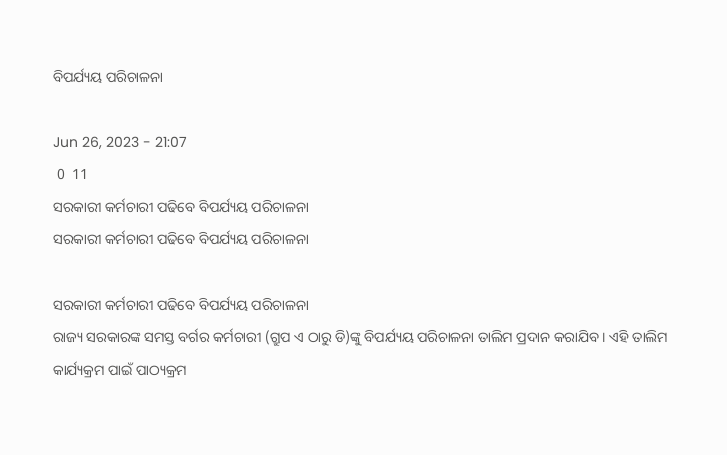ବିପର୍ଯ୍ୟୟ ପରିଚାଳନା

Jun 26, 2023 - 21:07
 0  11
ସରକାରୀ କର୍ମଚାରୀ ପଢିବେ ବିପର୍ଯ୍ୟୟ ପରିଚାଳନା
ସରକାରୀ କର୍ମଚାରୀ ପଢିବେ ବିପର୍ଯ୍ୟୟ ପରିଚାଳନା

ସରକାରୀ କର୍ମଚାରୀ ପଢିବେ ବିପର୍ଯ୍ୟୟ ପରିଚାଳନା
ରାଜ୍ୟ ସରକାରଙ୍କ ସମସ୍ତ ବର୍ଗର କର୍ମଚାରୀ (ଗ୍ରୁପ ଏ ଠାରୁ ଡି)ଙ୍କୁ ବିପର୍ଯ୍ୟୟ ପରିଚାଳନା ତାଲିମ ପ୍ରଦାନ କରାଯିବ । ଏହି ତାଲିମ କାର୍ଯ୍ୟକ୍ରମ ପାଇଁ ପାଠ୍ୟକ୍ରମ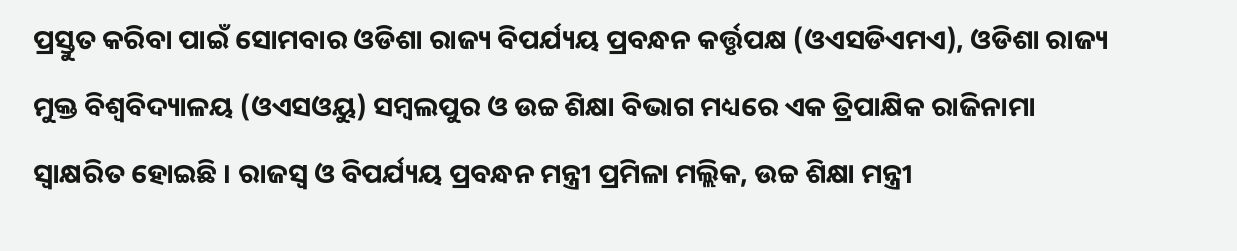ପ୍ରସ୍ତୁତ କରିବା ପାଇଁ ସୋମବାର ଓଡିଶା ରାଜ୍ୟ ବିପର୍ଯ୍ୟୟ ପ୍ରବନ୍ଧନ କର୍ତ୍ତୃପକ୍ଷ (ଓଏସଡିଏମଏ), ଓଡିଶା ରାଜ୍ୟ ମୁକ୍ତ ବିଶ୍ୱବିଦ୍ୟାଳୟ (ଓଏସଓୟୁ) ସମ୍ବଲପୁର ଓ ଉଚ୍ଚ ଶିକ୍ଷା ବିଭାଗ ମଧ୍ୟରେ ଏକ ତ୍ରିପାକ୍ଷିକ ରାଜିନାମା ସ୍ୱାକ୍ଷରିତ ହୋଇଛି । ରାଜସ୍ୱ ଓ ବିପର୍ଯ୍ୟୟ ପ୍ରବନ୍ଧନ ମନ୍ତ୍ରୀ ପ୍ରମିଳା ମଲ୍ଲିକ, ଉଚ୍ଚ ଶିକ୍ଷା ମନ୍ତ୍ରୀ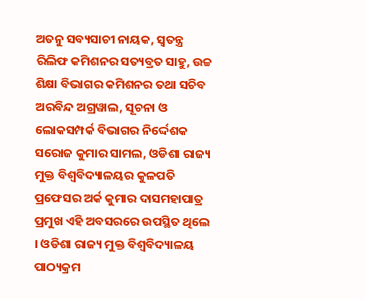ଅତନୁ ସବ୍ୟସାଚୀ ନାୟକ, ସ୍ୱତନ୍ତ୍ର ରିଲିଫ କମିଶନର ସତ୍ୟବ୍ରତ ସାହୁ, ଉଚ୍ଚ ଶିକ୍ଷା ବିଭାଗର କମିଶନର ତଥା ସଚିବ ଅରବିନ୍ଦ ଅଗ୍ରୱାଲ, ସୂଚନା ଓ ଲୋକସମ୍ପର୍କ ବିଭାଗର ନିର୍ଦ୍ଦେଶକ ସରୋଜ କୁମାର ସାମଲ, ଓଡିଶା ରାଜ୍ୟ ମୁକ୍ତ ବିଶ୍ୱବିଦ୍ୟାଳୟର କୁଳପତି ପ୍ରଫେସର ଅର୍କ କୁମାର ଦାସମହାପାତ୍ର ପ୍ରମୁଖ ଏହି ଅବସରରେ ଉପସ୍ଥିତ ଥିଲେ । ଓଡିଶା ରାଜ୍ୟ ମୁକ୍ତ ବିଶ୍ୱବିଦ୍ୟାଳୟ ପାଠ୍ୟକ୍ରମ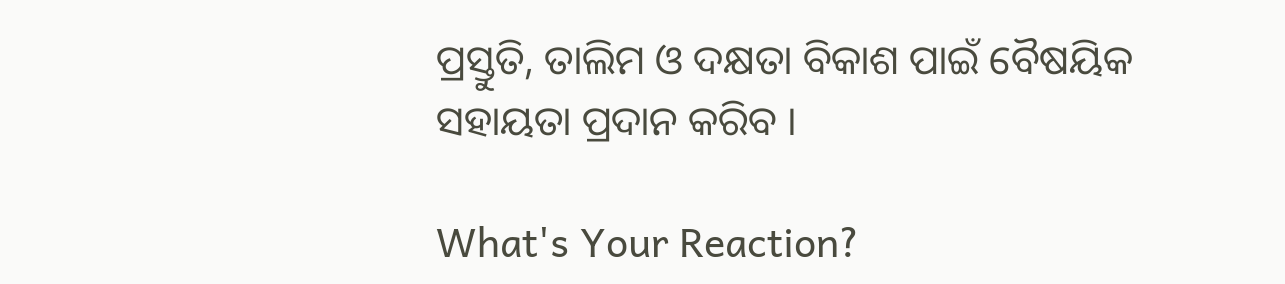ପ୍ରସ୍ତୁତି, ତାଲିମ ଓ ଦକ୍ଷତା ବିକାଶ ପାଇଁ ବୈଷୟିକ ସହାୟତା ପ୍ରଦାନ କରିବ ।

What's Your Reaction?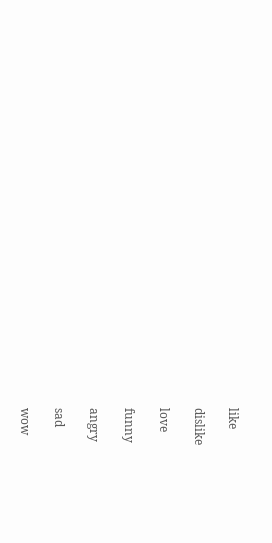like

dislike

love

funny

angry

sad

wow